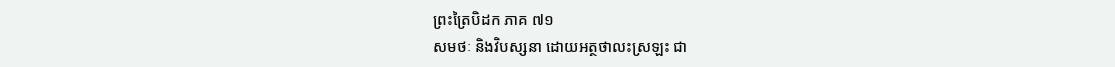ព្រះត្រៃបិដក ភាគ ៧១
សមថៈ និងវិបស្សនា ដោយអត្ថថាលះស្រឡះ ជា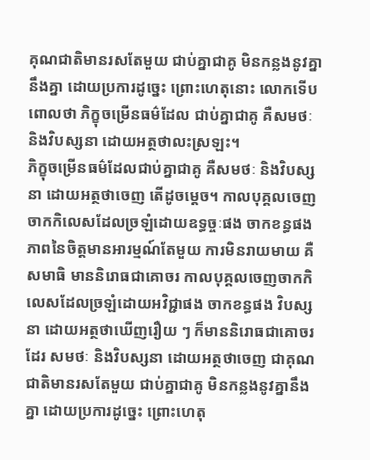គុណជាតិមានរសតែមួយ ជាប់គ្នាជាគូ មិនកន្លងនូវគ្នានឹងគ្នា ដោយប្រការដូច្នេះ ព្រោះហេតុនោះ លោកទើបពោលថា ភិក្ខុចម្រើនធម៌ដែល ជាប់គ្នាជាគូ គឺសមថៈ និងវិបស្សនា ដោយអត្ថថាលះស្រឡះ។
ភិក្ខុចម្រើនធម៌ដែលជាប់គ្នាជាគូ គឺសមថៈ និងវិបស្សនា ដោយអត្ថថាចេញ តើដូចមេ្តច។ កាលបុគ្គលចេញចាកកិលេសដែលច្រឡំដោយឧទ្ធច្ចៈផង ចាកខន្ធផង ភាពនៃចិត្តមានអារម្មណ៍តែមួយ ការមិនរាយមាយ គឺសមាធិ មាននិរោធជាគោចរ កាលបុគ្គលចេញចាកកិលេសដែលច្រឡំដោយអវិជ្ជាផង ចាកខន្ធផង វិបស្សនា ដោយអត្ថថាឃើញរឿយ ៗ ក៏មាននិរោធជាគោចរដែរ សមថៈ និងវិបស្សនា ដោយអត្ថថាចេញ ជាគុណជាតិមានរសតែមួយ ជាប់គ្នាជាគូ មិនកន្លងនូវគ្នានឹងគ្នា ដោយប្រការដូច្នេះ ព្រោះហេតុ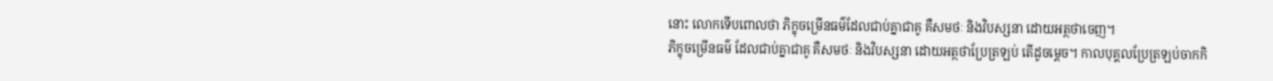នោះ លោកទើបពោលថា ភិក្ខុចម្រើនធម៌ដែលជាប់គ្នាជាគូ គឺសមថៈ និងវិបស្សនា ដោយអត្ថថាចេញ។
ភិក្ខុចម្រើនធម៌ ដែលជាប់គ្នាជាគូ គឺសមថៈ និងវិបស្សនា ដោយអត្ថថាប្រែត្រឡប់ តើដូចមេ្តច។ កាលបុគ្គលប្រែត្រឡប់ចាកកិ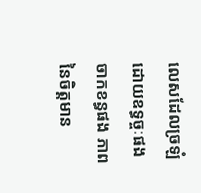លេសដែលច្រឡំដោយឧទ្ធច្ចៈផង ចាកខន្ធផង ភាពនៃចិត្តមាន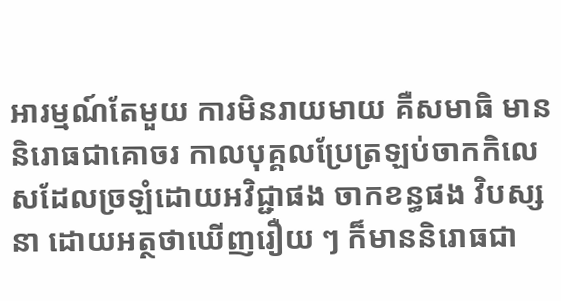អារម្មណ៍តែមួយ ការមិនរាយមាយ គឺសមាធិ មាននិរោធជាគោចរ កាលបុគ្គលប្រែត្រឡប់ចាកកិលេសដែលច្រឡំដោយអវិជ្ជាផង ចាកខន្ធផង វិបស្សនា ដោយអត្ថថាឃើញរឿយ ៗ ក៏មាននិរោធជា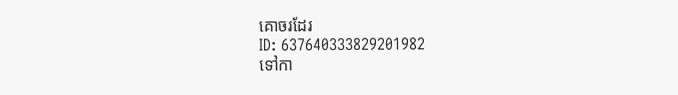គោចរដែរ
ID: 637640333829201982
ទៅកា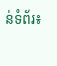ន់ទំព័រ៖